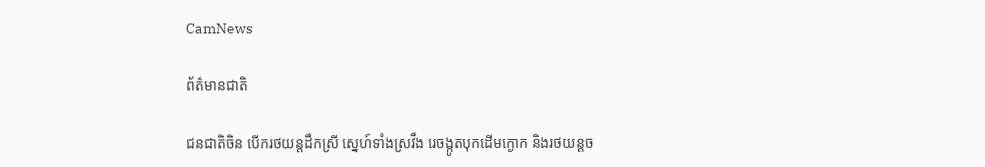CamNews

ព័ត៌មានជាតិ

ជនជាតិចិន បើករថយន្ដដឹកស្រី ស្នេហ៍ទាំងស្រវឹង រេចង្កូតបុកដើមក្ងោក និងរថយន្ដច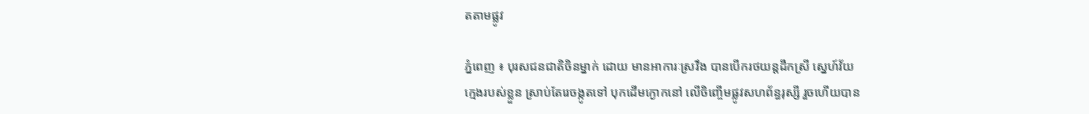តតាមផ្លូវ

ភ្នំពេញ ៖ បុរសជនជាតិចិនម្នាក់ ដោយ មានអាការៈស្រវឹង បានបើករថយន្ដដឹកស្រី ស្នេហ៍វ័យ
ក្មេងរបស់ខ្លួន ស្រាប់តែរេចង្កូតទៅ បុកដើមក្ងោកនៅ លើចិញ្ចើមផ្លូវសហព័ន្ធរុស្សី រួចហើយបាន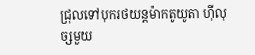ជ្រុលទៅបុករថយន្ដម៉ាកតូយូតា ហ៊ីលុច្សមួយ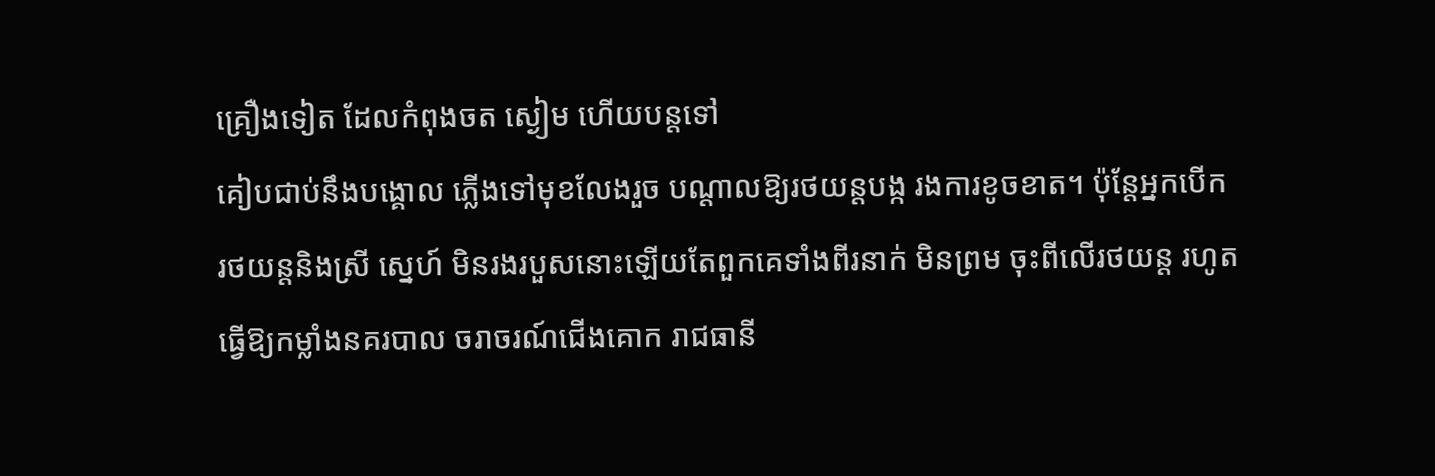គ្រឿងទៀត ដែលកំពុងចត ស្ងៀម ហើយបន្ដទៅ
គៀបជាប់នឹងបង្គោល ភ្លើងទៅមុខលែងរួច បណ្ដាលឱ្យរថយន្ដបង្ក រងការខូចខាត។ ប៉ុន្ដែអ្នកបើក
រថយន្ដនិងស្រី ស្នេហ៍ មិនរងរបួសនោះឡើយតែពួកគេទាំងពីរនាក់ មិនព្រម ចុះពីលើរថយន្ដ រហូត
ធ្វើឱ្យកម្លាំងនគរបាល ចរាចរណ៍ជើងគោក រាជធានី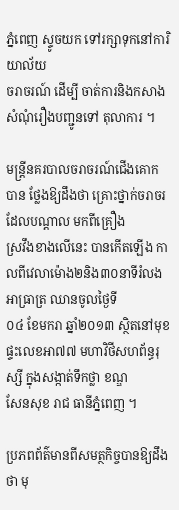ភ្នំពេញ ស្ទូចយក ទៅរក្សាទុកនៅការិយាល័យ
ចរាចរណ៍ ដើម្បី ចាត់ការនិងកសាងសំណុំរឿងបញ្ជូនទៅ តុលាការ ។

មន្ដ្រីនគរបាលចរាចរណ៍ជើងគោក បាន ថ្លែងឱ្យដឹងថា គ្រោះថ្នាក់ចរាចរដែលបណ្ដាល មកពីគ្រឿង
ស្រវឹងខាងលើនេះ បានកើតឡើង កាលពីវេលាម៉ោង២និង៣០នាទីរំលងអាធ្រាត្រ ឈានចូលថ្ងៃទី
០៤ ខែមករា ឆ្នាំ២០១៣ ស្ថិតនៅមុខផ្ទះលេខអា៧៧ មហាវិថីសហព័ន្ធរុស្សី ក្នុងសង្កាត់ទឹកថ្លា ខណ្ឌ
សែនសុខ រាជ ធានីភ្នំពេញ ។

ប្រភពព័ត៌មានពីសមត្ថកិច្ចបានឱ្យដឹងថា មុ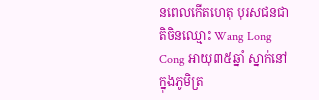នពេលកើតហេតុ បុរសជនជាតិចិនឈ្មោះ Wang Long
Cong អាយុ៣៥ឆ្នាំ ស្នាក់នៅក្នុងភូមិត្រ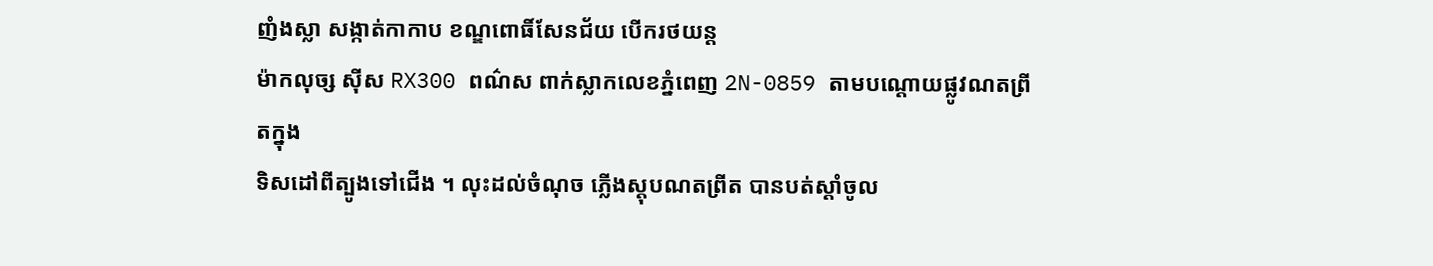ញំងស្លា សង្កាត់កាកាប ខណ្ឌពោធិ៍សែនជ័យ បើករថយន្ដ
ម៉ាកលុច្ស ស៊ីស RX300 ពណ៌ស ពាក់ស្លាកលេខភ្នំពេញ 2N-0859 តាមបណ្ដោយផ្លូវណតព្រីតក្នុង
ទិសដៅពីត្បូងទៅជើង ។ លុះដល់ចំណុច ភ្លើងស្ដុបណតព្រីត បានបត់ស្ដាំចូល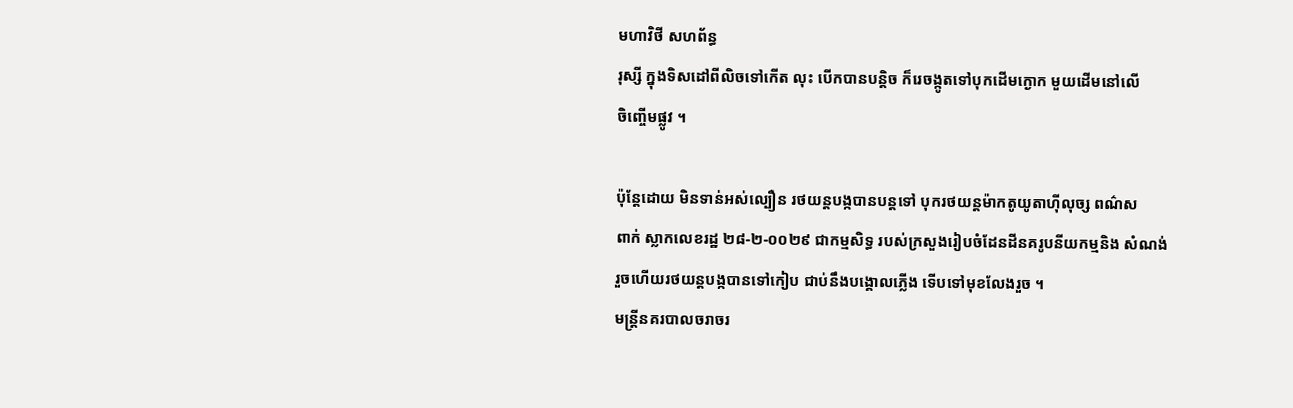មហាវិថី សហព័ន្ធ
រុស្សី ក្នុងទិសដៅពីលិចទៅកើត លុះ បើកបានបន្ដិច ក៏រេចង្កូតទៅបុកដើមក្ងោក មួយដើមនៅលើ
ចិញ្ចើមផ្លូវ ។

ប៉ុន្ដែដោយ មិនទាន់អស់ល្បឿន រថយន្ដបង្កបានបន្ដទៅ បុករថយន្ដម៉ាកតូយូតាហ៊ីលុច្ស ពណ៌ស
ពាក់ ស្លាកលេខរដ្ឋ ២៨-២-០០២៩ ជាកម្មសិទ្ធ របស់ក្រសួងរៀបចំដែនដីនគរូបនីយកម្មនិង សំណង់
រួចហើយរថយន្ដបង្កបានទៅកៀប ជាប់នឹងបង្គោលភ្លើង ទើបទៅមុខលែងរួច ។
មន្ដ្រីនគរបាលចរាចរ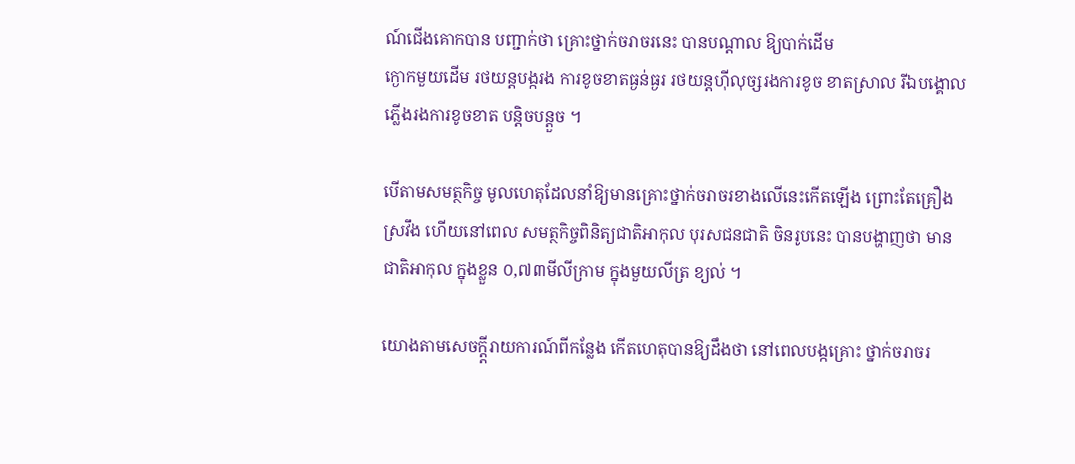ណ៍ជើងគោកបាន បញ្ជាក់ថា គ្រោះថ្នាក់ចរាចរនេះ បានបណ្ដាល ឱ្យបាក់ដើម
ក្ងោកមួយដើម រថយន្ដបង្ករង ការខូចខាតធ្ងន់ធ្ងរ រថយន្ដហ៊ីលុច្សរងការខូច ខាតស្រាល រីឯបង្គោល
ភ្លើងរងការខូចខាត បន្ដិចបន្ដួច ។

បើតាមសមត្ថកិច្ច មូលហេតុដែលនាំឱ្យមានគ្រោះថ្នាក់ចរាចរខាងលើនេះកើតឡើង ព្រោះតែគ្រឿង
ស្រវឹង ហើយនៅពេល សមត្ថកិច្ចពិនិត្យជាតិអាកុល បុរសជនជាតិ ចិនរូបនេះ បានបង្ហាញថា មាន
ជាតិអាកុល ក្នុងខ្លួន ០,៧៣មីលីក្រាម ក្នុងមួយលីត្រ ខ្យល់ ។

យោងតាមសេចក្ដ្ដីរាយការណ៍ពីកន្លែង កើតហេតុបានឱ្យដឹងថា នៅពេលបង្កគ្រោះ ថ្នាក់ចរាចរ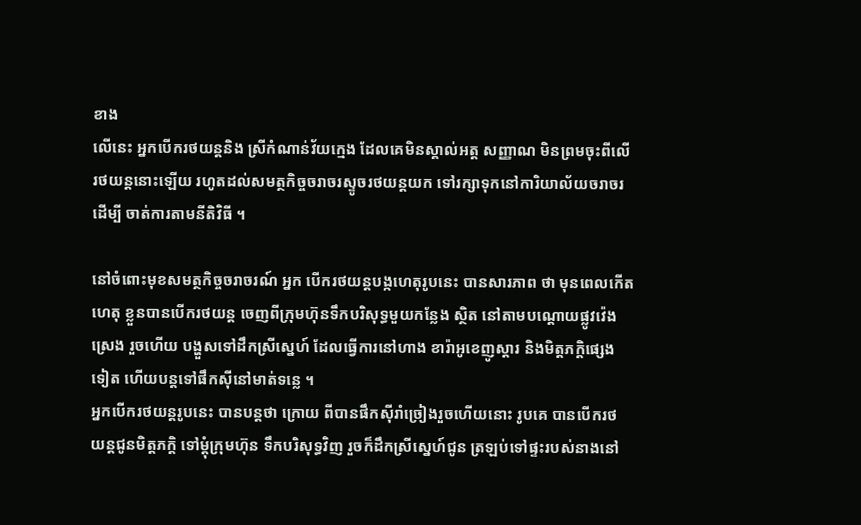ខាង
លើនេះ អ្នកបើករថយន្ដនិង ស្រីកំណាន់វ័យក្មេង ដែលគេមិនស្គាល់អត្ដ សញ្ញាណ មិនព្រមចុះពីលើ
រថយន្ដនោះឡើយ រហូតដល់សមត្ថកិច្ចចរាចរស្ទូចរថយន្ដយក ទៅរក្សាទុកនៅការិយាល័យចរាចរ
ដើម្បី ចាត់ការតាមនីតិវិធី ។

នៅចំពោះមុខសមត្ថកិច្ចចរាចរណ៍ អ្នក បើករថយន្ដបង្កហេតុរូបនេះ បានសារភាព ថា មុនពេលកើត
ហេតុ ខ្លួនបានបើករថយន្ដ ចេញពីក្រុមហ៊ុនទឹកបរិសុទ្ធមួយកន្លែង ស្ថិត នៅតាមបណ្ដោយផ្លូវវ៉េង
ស្រេង រួចហើយ បង្ហួសទៅដឹកស្រីស្នេហ៍ ដែលធ្វើការនៅហាង ខារ៉ាអូខេញូស្ដារ និងមិត្ដភក្ដិផ្សេង
ទៀត ហើយបន្ដទៅផឹកស៊ីនៅមាត់ទន្លេ ។
អ្នកបើករថយន្ដរូបនេះ បានបន្ដថា ក្រោយ ពីបានផឹកស៊ីរាំច្រៀងរួចហើយនោះ រូបគេ បានបើករថ
យន្ដជូនមិត្ដភក្ដិ ទៅម្ដុំក្រុមហ៊ុន ទឹកបរិសុទ្ធវិញ រួចក៏ដឹកស្រីស្នេហ៍ជូន ត្រឡប់ទៅផ្ទះរបស់នាងនៅ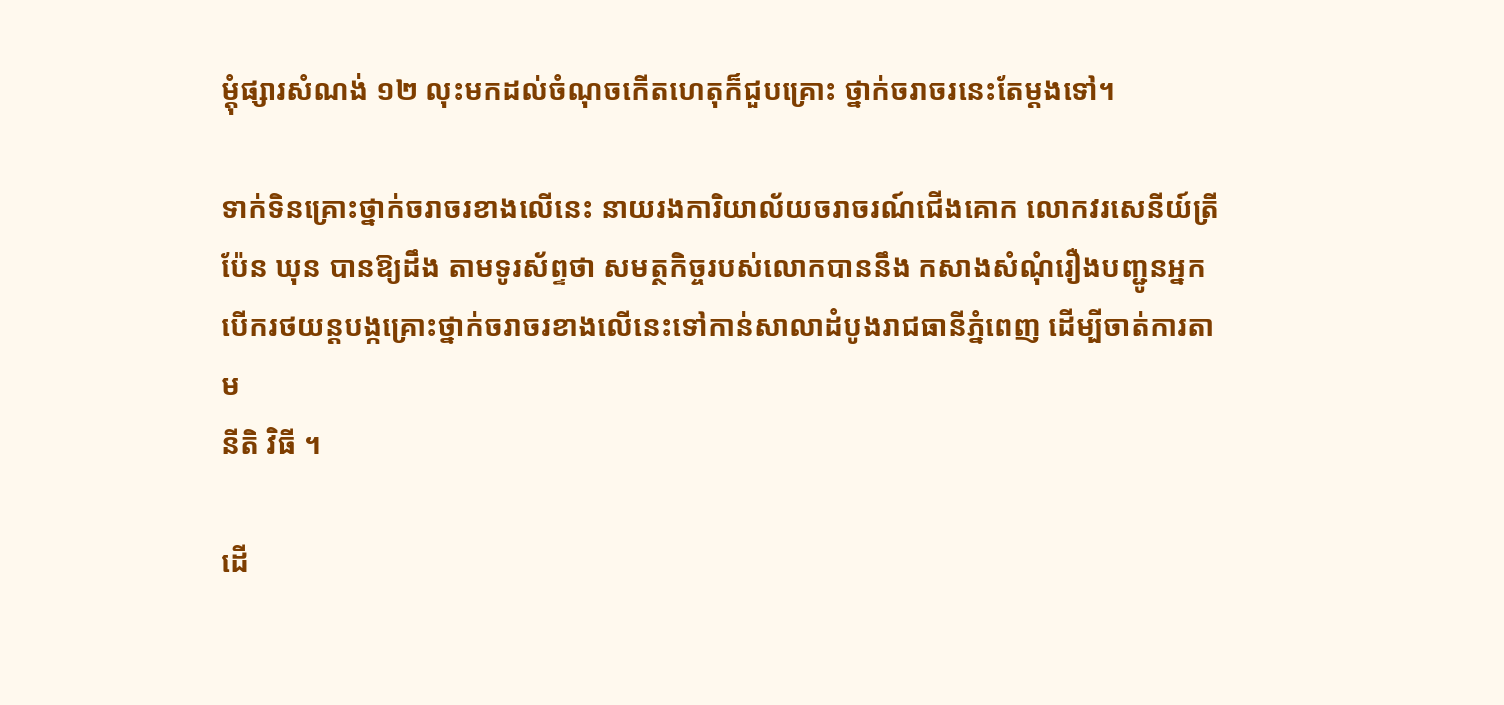ម្ដុំផ្សារសំណង់ ១២ លុះមកដល់ចំណុចកើតហេតុក៏ជួបគ្រោះ ថ្នាក់ចរាចរនេះតែម្ដងទៅ។

ទាក់ទិនគ្រោះថ្នាក់ចរាចរខាងលើនេះ នាយរងការិយាល័យចរាចរណ៍ជើងគោក លោកវរសេនីយ៍ត្រី
ប៉ែន ឃុន បានឱ្យដឹង តាមទូរស័ព្ទថា សមត្ថកិច្ចរបស់លោកបាននឹង កសាងសំណុំរឿងបញ្ជូនអ្នក
បើករថយន្ដបង្កគ្រោះថ្នាក់ចរាចរខាងលើនេះទៅកាន់សាលាដំបូងរាជធានីភ្នំពេញ ដើម្បីចាត់ការតាម
នីតិ វិធី ។

ដើ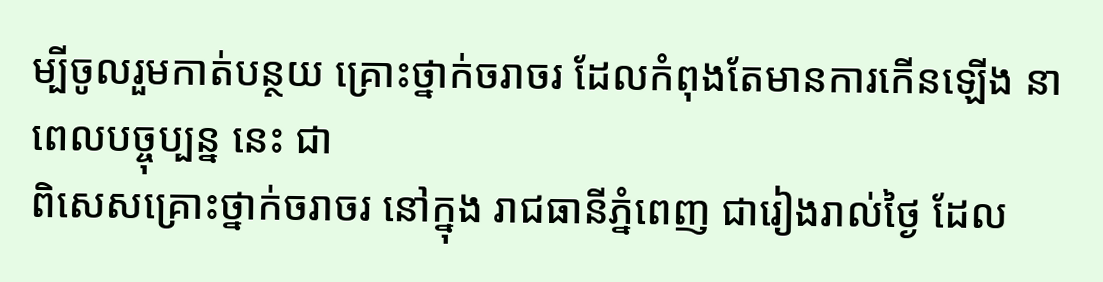ម្បីចូលរួមកាត់បន្ថយ គ្រោះថ្នាក់ចរាចរ ដែលកំពុងតែមានការកើនឡើង នាពេលបច្ចុប្បន្ន នេះ ជា
ពិសេសគ្រោះថ្នាក់ចរាចរ នៅក្នុង រាជធានីភ្នំពេញ ជារៀងរាល់ថ្ងៃ ដែល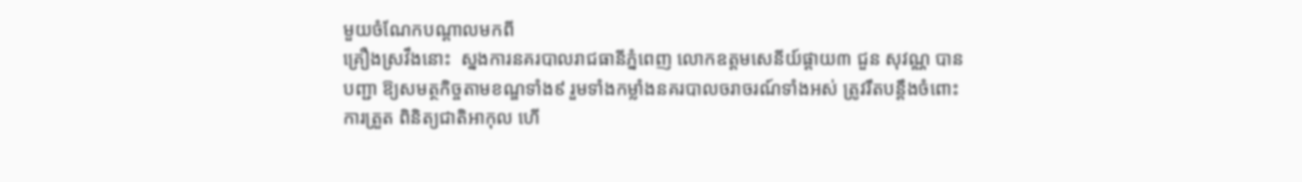មួយចំណែកបណ្ដាលមកពី
គ្រឿងស្រវឹងនោះ  ស្នងការនគរបាលរាជធានីភ្នំពេញ លោកឧត្ដមសេនីយ៍ផ្ដាយ៣ ជួន សុវណ្ណ បាន
បញ្ជា ឱ្យសមត្ថកិច្ចតាមខណ្ឌទាំង៩ រួមទាំងកម្លាំងនគរបាលចរាចរណ៍ទាំងអស់ ត្រូវរឹតបន្ដឹងចំពោះ
ការត្រួត ពិនិត្យជាតិអាកុល ហើ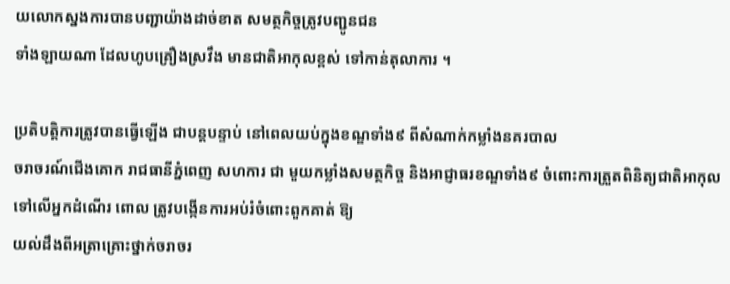យលោកស្នងការបានបញ្ជាយ៉ាងដាច់ខាត សមត្ថកិច្ចត្រូវបញ្ជូនជន
ទាំងឡាយណា ដែលហូបគ្រឿងស្រវឹង មានជាតិអាកុលខ្ពស់ ទៅកាន់តុលាការ ។

ប្រតិបត្ដិការត្រូវបានធ្វើឡើង ជាបន្ដបន្ទាប់ នៅពេលយប់ក្នុងខណ្ឌទាំង៩ ពីសំណាក់កម្លាំងនគរបាល
ចរាចរណ៍ជើងគោក រាជធានីភ្នំពេញ សហការ ជា មួយកម្លាំងសមត្ថកិច្ច និងអាជ្ញាធរខណ្ឌទាំង៩ ចំពោះការត្រួតពិនិត្យជាតិអាកុលទៅលើអ្នកដំណើរ ពោល ត្រូវបង្កើនការអប់រំចំពោះពួកគាត់ ឱ្យ
យល់ដឹងពីអត្រាគ្រោះថ្នាក់ចរាចរ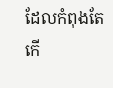ដែលកំពុងតែកើ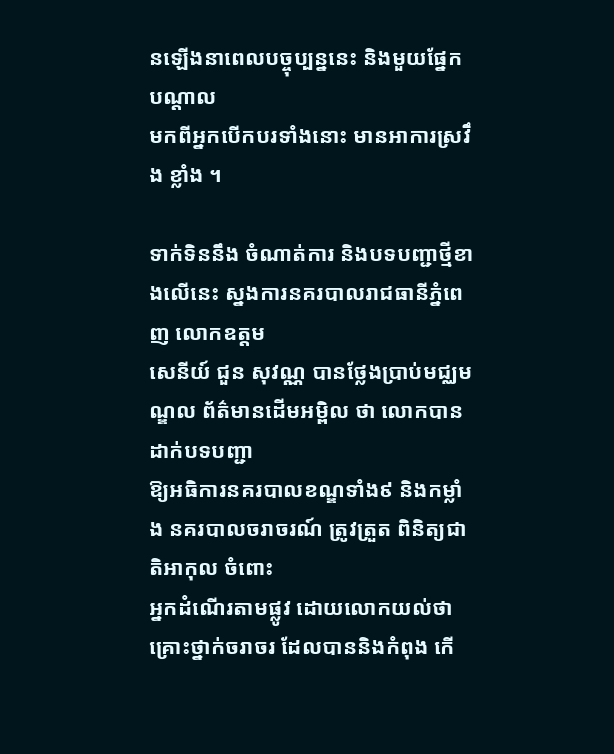នឡើងនាពេលបច្ចុប្បន្ននេះ និងមួយផ្នែកបណ្ដាល
មកពីអ្នកបើកបរទាំងនោះ មានអាការស្រវឹង ខ្លាំង ។

ទាក់ទិននឹង ចំណាត់ការ និងបទបញ្ជាថ្មីខាងលើនេះ ស្នងការនគរបាលរាជធានីភ្នំពេញ លោកឧត្ដម
សេនីយ៍ ជួន សុវណ្ណ បានថ្លែងប្រាប់មជ្ឈមណ្ឌល ព័ត៌មានដើមអម្ពិល ថា លោកបានដាក់បទបញ្ជា
ឱ្យអធិការនគរបាលខណ្ឌទាំង៩ និងកម្លាំង នគរបាលចរាចរណ៍ ត្រូវត្រួត ពិនិត្យជាតិអាកុល ចំពោះ
អ្នកដំណើរតាមផ្លូវ ដោយលោកយល់ថា គ្រោះថ្នាក់ចរាចរ ដែលបាននិងកំពុង កើ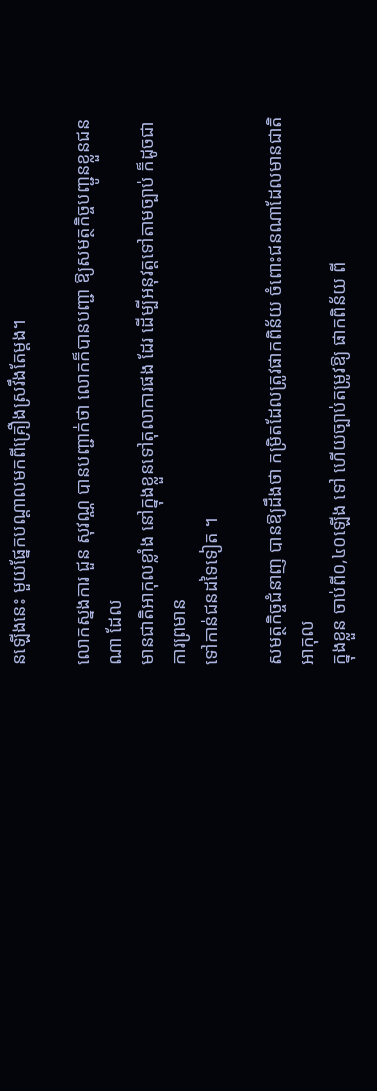នឡើងនេះ មួយផ្នែកបណ្ដាលមកពីគ្រឿងស្រវឹងតែម្ដង។

លោកស្នងការ ជួន សុវណ្ណ បានបញ្ជាក់ថា លោកក៏បានបញ្ជា ឱ្យសមត្ថកិច្ចបញ្ជូនខ្លួនជនណា ដែល
មានជាតិអាកុលខ្លាំង នៅក្នុងខ្លួនទៅតុលាការផង ដែរ ដើម្បីអនុវត្ដទៅតាមច្បាប់ ក៏ដូចជាការព្រមាន
ទៅកាន់ជនដទៃទៀត ។

សមត្ថកិច្ចជំនាញ បានឱ្យដឹងថា កម្រិតដែលត្រូវផាកពិន័យ ចំពោះជនណាដែលមានជាតិអាកុល
ក្នុងខ្លួន ចាប់ពី០,៤០ឡើង ទៅ ហើយច្បាប់តម្រូវឱ្យ ផាកពិន័យ ពី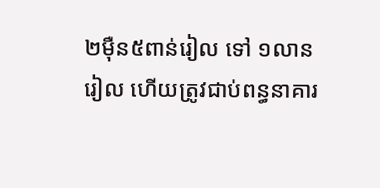២ម៉ឺន៥ពាន់រៀល ទៅ ១លាន
រៀល ហើយត្រូវជាប់ពន្ធនាគារ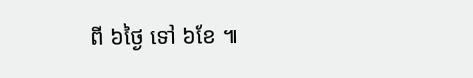ពី ៦ថ្ងៃ ទៅ ៦ខែ ៕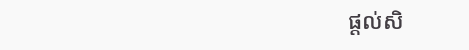ផ្តល់សិ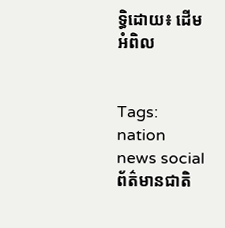ទ្ធិដោយ៖ ដើមអំពិល


Tags: nation news social ព័ត៌មានជាតិ